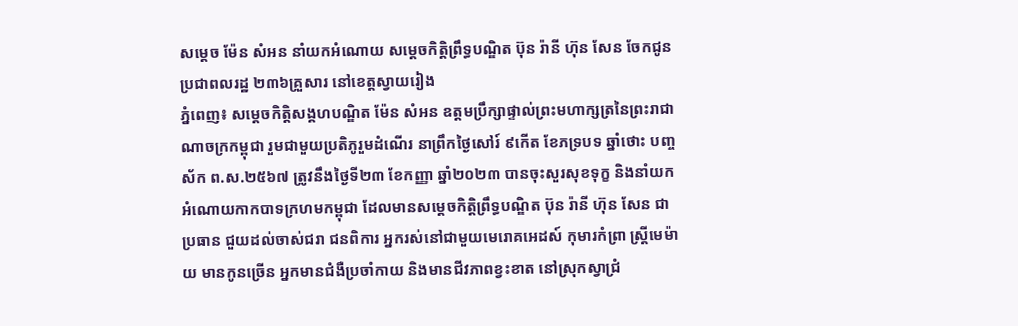សម្តេច ម៉ែន សំអន នាំយកអំណោយ សម្តេចកិត្តិព្រឹទ្ធបណ្ឌិត ប៊ុន រ៉ានី ហ៊ុន សែន ចែកជូនប្រជាពលរដ្ឋ ២៣៦គ្រួសារ នៅខេត្តស្វាយរៀង
ភ្នំពេញ៖ សម្តេចកិត្តិសង្គហបណ្ឌិត ម៉ែន សំអន ឧត្តមប្រឹក្សាផ្ទាល់ព្រះមហាក្សត្រនៃព្រះរាជាណាចក្រកម្ពុជា រួមជាមួយប្រតិភូរួមដំណើរ នាព្រឹកថ្ងៃសៅរ៍ ៩កើត ខែភទ្របទ ឆ្នាំថោះ បញ្ចស័ក ព.ស.២៥៦៧ ត្រូវនឹងថ្ងៃទី២៣ ខែកញ្ញា ឆ្នាំ២០២៣ បានចុះសួរសុខទុក្ខ និងនាំយកអំណោយកាកបាទក្រហមកម្ពុជា ដែលមានសម្តេចកិត្តិព្រឹទ្ធបណ្ឌិត ប៊ុន រ៉ានី ហ៊ុន សែន ជាប្រធាន ជួយដល់ចាស់ជរា ជនពិការ អ្នករស់នៅជាមួយមេរោគអេដស៍ កុមារកំព្រា ស្ត្រីមេម៉ាយ មានកូនច្រើន អ្នកមានជំងឺប្រចាំកាយ និងមានជីវភាពខ្វះខាត នៅស្រុកស្វាជ្រំ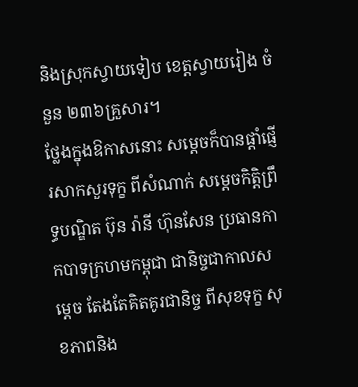និងស្រុកស្វាយទៀប ខេត្តស្វាយរៀង ចំនួន ២៣៦គ្រួសារ។
ថ្លែងក្នុងឱកាសនោះ សម្តេចក៏បានផ្តាំផ្ញើរសាកសួរទុក្ខ ពីសំណាក់ សម្តេចកិត្តិព្រឹទ្ធបណ្ឌិត ប៊ុន រ៉ានី ហ៊ុនសែន ប្រធានកាកបាទក្រហមកម្ពុជា ជានិច្ចជាកាលសម្តេច តែងតែគិតគូរជានិច្ច ពីសុខទុក្ខ សុខភាពនិង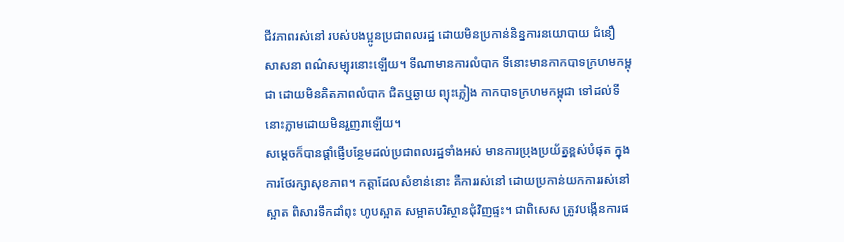ជីវភាពរស់នៅ របស់បងប្អូនប្រជាពលរដ្ឋ ដោយមិនប្រកាន់និន្នការនយោបាយ ជំនឿ សាសនា ពណ៌សម្បុរនោះឡើយ។ ទីណាមានការលំបាក ទីនោះមានកាកបាទក្រហមកម្ពុជា ដោយមិនគិតភាពលំបាក ជិតឬឆ្ងាយ ព្យុះភ្លៀង កាកបាទក្រហមកម្ពុជា ទៅដល់ទីនោះភ្លាមដោយមិនរួញរាឡើយ។
សម្តេចក៏បានផ្តាំផ្ញើបន្ថែមដល់ប្រជាពលរដ្ឋទាំងអស់ មានការប្រុងប្រយ័ត្នខ្ពស់បំផុត ក្នុងការថែរក្សាសុខភាព។ កត្តាដែលសំខាន់នោះ គឺការរស់នៅ ដោយប្រកាន់យកការរស់នៅស្អាត ពិសារទឹកដាំពុះ ហូបស្អាត សម្អាតបរិស្ថានជុំវិញផ្ទះ។ ជាពិសេស ត្រូវបង្កើនការផ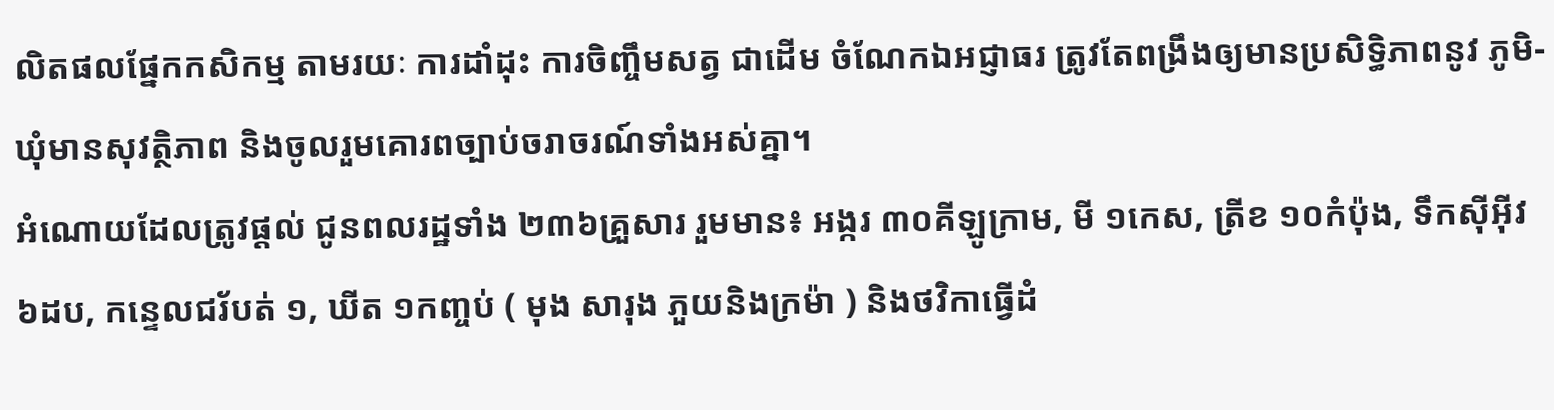លិតផលផ្នែកកសិកម្ម តាមរយៈ ការដាំដុះ ការចិញ្ចឹមសត្វ ជាដើម ចំណែកឯអជ្ញាធរ ត្រូវតែពង្រឹងឲ្យមានប្រសិទ្ធិភាពនូវ ភូមិ-ឃុំមានសុវត្ថិភាព និងចូលរួមគោរពច្បាប់ចរាចរណ៍ទាំងអស់គ្នា។
អំណោយដែលត្រូវផ្តល់ ជូនពលរដ្ឋទាំង ២៣៦គ្រួសារ រួមមាន៖ អង្ករ ៣០គីឡូក្រាម, មី ១កេស, ត្រីខ ១០កំប៉ុង, ទឹកស៊ីអ៊ីវ ៦ដប, កន្ទេលជរ័បត់ ១, ឃីត ១កញ្ចប់ ( មុង សារុង ភួយនិងក្រម៉ា ) និងថវិកាធ្វើដំ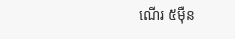ណើរ ៥ម៉ឺន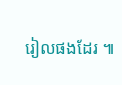រៀលផងដែរ ៕